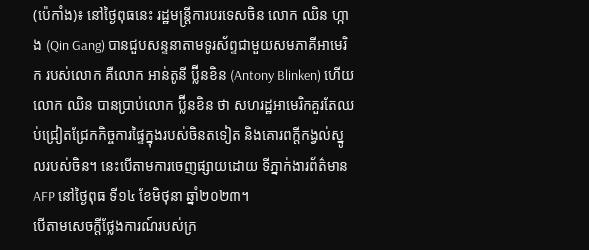(ប៉េកាំង)៖ នៅថ្ងៃពុធនេះ រដ្ឋមន្រ្តីការបរទេសចិន លោក ឈិន ហ្កាង (Qin Gang) បានជួបសន្ទនាតាមទូរស័ព្ទជាមួយសមភាគីអាមេរិក របស់លោក គឺលោក អាន់តូនី ប៊្លីនខិន (Antony Blinken) ហើយលោក ឈិន បានប្រាប់លោក ប៊្លីនខិន ថា សហរដ្ឋអាមេរិកគួរតែឈប់ជ្រៀតជ្រែកកិច្ចការផ្ទៃក្នុងរបស់ចិនតទៀត និងគោរពក្តីកង្វល់ស្នូលរបស់ចិន។ នេះបើតាមការចេញផ្សាយដោយ ទីភ្នាក់ងារព័ត៌មាន AFP នៅថ្ងៃពុធ ទី១៤ ខែមិថុនា ឆ្នាំ២០២៣។
បើតាមសេចក្តីថ្លែងការណ៍របស់ក្រ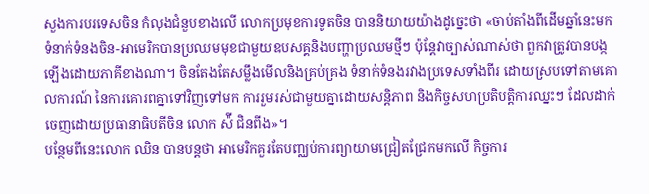សួងការបរទេសចិន កំលុងជំនួបខាងលើ លោកប្រមុខការទូតចិន បាននិយាយយ៉ាងដូច្នេះថា «ចាប់តាំងពីដើមឆ្នាំនេះមក ទំនាក់ទំនងចិន-អាមេរិកបានប្រឈមមុខជាមួយឧបសគ្គនិងបញ្ហាប្រឈមថ្មីៗ ប៉ុន្តែវាច្បាស់ណាស់ថា ពួកវាត្រូវបានបង្កឡើងដោយភាគីខាងណា។ ចិនតែងតែសម្លឹងមើលនិងគ្រប់គ្រង ទំនាក់ទំនងរវាងប្រទេសទាំងពីរ ដោយស្របទៅតាមគោលការណ៍ នៃការគោរពគ្នាទៅវិញទៅមក ការរួមរស់ជាមួយគ្នាដោយសន្តិភាព និងកិច្ចសហប្រតិបត្តិការឈ្នះៗ ដែលដាក់ចេញដោយប្រធានាធិបតីចិន លោក ស៉ី ជិនពីង»។
បន្ថែមពីនេះលោក ឈិន បានបន្តថា អាមេរិកគួរតែបញ្ឈប់ការព្យាយាមជ្រៀតជ្រែកមកលើ កិច្ចការ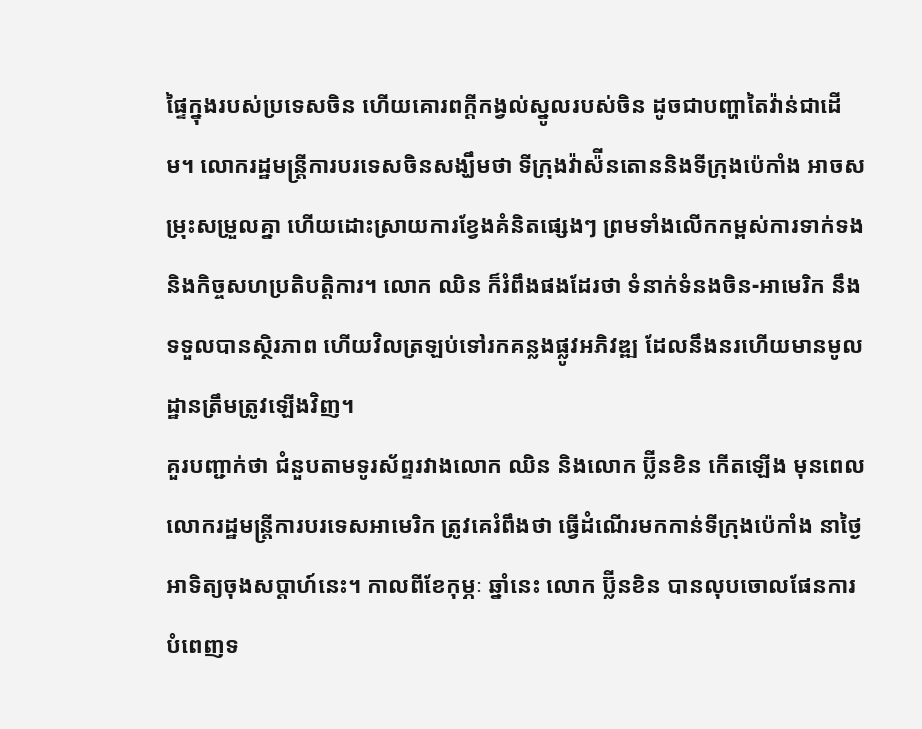ផ្ទៃក្នុងរបស់ប្រទេសចិន ហើយគោរពក្តីកង្វល់ស្នូលរបស់ចិន ដូចជាបញ្ហាតៃវ៉ាន់ជាដើម។ លោករដ្ឋមន្រ្តីការបរទេសចិនសង្ឃឹមថា ទីក្រុងវ៉ាស៉ីនតោននិងទីក្រុងប៉េកាំង អាចសម្រុះសម្រួលគ្នា ហើយដោះស្រាយការខ្វែងគំនិតផ្សេងៗ ព្រមទាំងលើកកម្ពស់ការទាក់ទងនិងកិច្ចសហប្រតិបត្តិការ។ លោក ឈិន ក៏រំពឹងផងដែរថា ទំនាក់ទំនងចិន-អាមេរិក នឹងទទួលបានស្ថិរភាព ហើយវិលត្រឡប់ទៅរកគន្លងផ្លូវអភិវឌ្ឍ ដែលនឹងនរហើយមានមូលដ្ឋានត្រឹមត្រូវឡើងវិញ។
គួរបញ្ជាក់ថា ជំនួបតាមទូរស័ព្ទរវាងលោក ឈិន និងលោក ប៊្លីនខិន កើតឡើង មុនពេលលោករដ្ឋមន្រ្តីការបរទេសអាមេរិក ត្រូវគេរំពឹងថា ធ្វើដំណើរមកកាន់ទីក្រុងប៉េកាំង នាថ្ងៃអាទិត្យចុងសប្តាហ៍នេះ។ កាលពីខែកុម្ភៈ ឆ្នាំនេះ លោក ប៊្លីនខិន បានលុបចោលផែនការបំពេញទ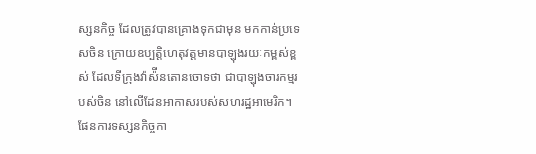ស្សនកិច្ច ដែលត្រូវបានគ្រោងទុកជាមុន មកកាន់ប្រទេសចិន ក្រោយឧប្បត្តិហេតុវត្តមានបាឡុងរយៈកម្ពស់ខ្ពស់ ដែលទីក្រុងវ៉ាស៉ីនតោនចោទថា ជាបាឡុងចារកម្មរបស់ចិន នៅលើដែនអាកាសរបស់សហរដ្ឋអាមេរិក។
ផែនការទស្សនកិច្ចកា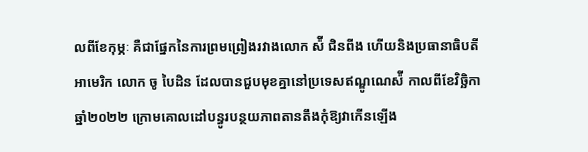លពីខែកុម្ភៈ គឺជាផ្នែកនៃការព្រមព្រៀងរវាងលោក ស៉ី ជិនពីង ហើយនិងប្រធានាធិបតីអាមេរិក លោក ចូ បៃដិន ដែលបានជួបមុខគ្នានៅប្រទេសឥណ្ឌូណេស៉ី កាលពីខែវិច្ឆិកា ឆ្នាំ២០២២ ក្រោមគោលដៅបន្ធូរបន្ថយភាពតានតឹងកុំឱ្យវាកើនឡើង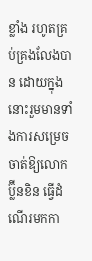ខ្លាំង រហូតគ្រប់គ្រងលែងបាន ដោយក្នុងនោះរួមមានទាំងការសម្រេចចាត់ឱ្យលោក ប៊្លីនខិន ធ្វើដំណើរមកកា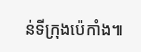ន់ទីក្រុងប៉េកាំង៕